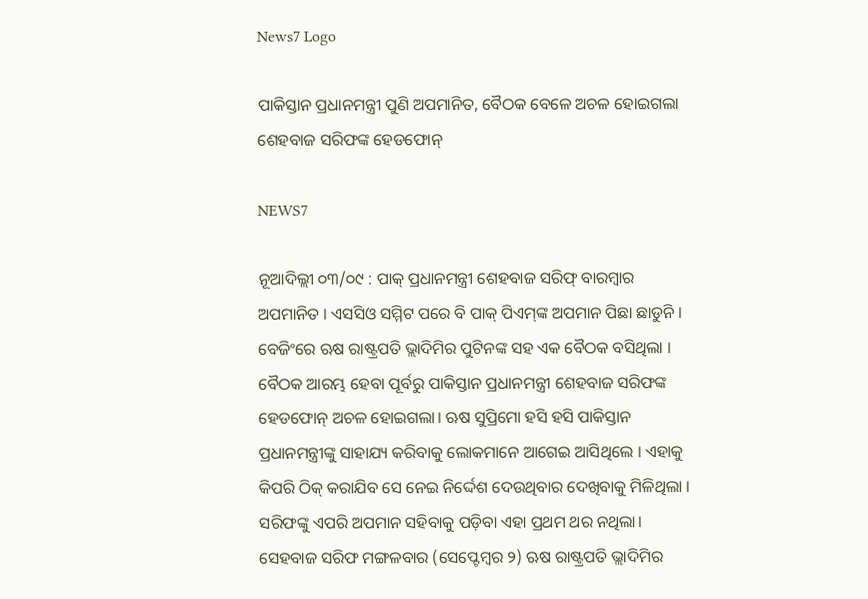News7 Logo

ପାକିସ୍ତାନ ପ୍ରଧାନମନ୍ତ୍ରୀ ପୁଣି ଅପମାନିତ, ବୈଠକ ବେଳେ ଅଚଳ ହୋଇଗଲା ଶେହବାଜ ସରିଫଙ୍କ ହେଡଫୋନ୍

NEWS7

ନୂଆଦିଲ୍ଲୀ ୦୩/୦୯ : ପାକ୍ ପ୍ରଧାନମନ୍ତ୍ରୀ ଶେହବାଜ ସରିଫ୍ ବାରମ୍ୱାର ଅପମାନିତ । ଏସସିଓ ସମ୍ମିଟ ପରେ ବି ପାକ୍ ପିଏମ୍‌ଙ୍କ ଅପମାନ ପିଛା ଛାଡୁନି । ବେଜିଂରେ ଋଷ ରାଷ୍ଟ୍ରପତି ଭ୍ଲାଦିମିର ପୁଟିନଙ୍କ ସହ ଏକ ବୈଠକ ବସିଥିଲା । ବୈଠକ ଆରମ୍ଭ ହେବା ପୂର୍ବରୁ ପାକିସ୍ତାନ ପ୍ରଧାନମନ୍ତ୍ରୀ ଶେହବାଜ ସରିଫଙ୍କ ହେଡଫୋନ୍ ଅଚଳ ହୋଇଗଲା। ଋଷ ସୁପ୍ରିମୋ ହସି ହସି ପାକିସ୍ତାନ ପ୍ରଧାନମନ୍ତ୍ରୀଙ୍କୁ ସାହାଯ୍ୟ କରିବାକୁ ଲୋକମାନେ ଆଗେଇ ଆସିଥିଲେ । ଏହାକୁ କିପରି ଠିକ୍ କରାଯିବ ସେ ନେଇ ନିର୍ଦ୍ଦେଶ ଦେଉଥିବାର ଦେଖିବାକୁ ମିଳିଥିଲା । ସରିଫଙ୍କୁ ଏପରି ଅପମାନ ସହିବାକୁ ପଡ଼ିବା ଏହା ପ୍ରଥମ ଥର ନଥିଲା।
ସେହବାଜ ସରିଫ ମଙ୍ଗଳବାର (ସେପ୍ଟେମ୍ବର ୨) ଋଷ ରାଷ୍ଟ୍ରପତି ଭ୍ଲାଦିମିର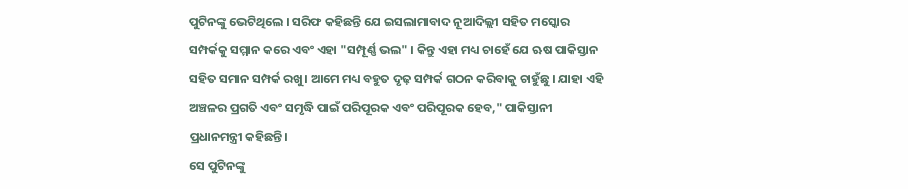ପୁଟିନଙ୍କୁ ଭେଟିଥିଲେ । ସରିଫ କହିଛନ୍ତି ଯେ ଇସଲାମାବାଦ ନୂଆଦିଲ୍ଲୀ ସହିତ ମସ୍କୋର ସମ୍ପର୍କକୁ ସମ୍ମାନ କରେ ଏବଂ ଏହା "ସମ୍ପୂର୍ଣ୍ଣ ଭଲ" । କିନ୍ତୁ ଏହା ମଧ୍ୟ ଚାହେଁ ଯେ ଋଷ ପାକିସ୍ତାନ ସହିତ ସମାନ ସମ୍ପର୍କ ରଖୁ। ଆମେ ମଧ୍ୟ ବହୁତ ଦୃଢ଼ ସମ୍ପର୍କ ଗଠନ କରିବାକୁ ଚାହୁଁଛୁ । ଯାହା ଏହି ଅଞ୍ଚଳର ପ୍ରଗତି ଏବଂ ସମୃଦ୍ଧି ପାଇଁ ପରିପୂରକ ଏବଂ ପରିପୂରକ ହେବ," ପାକିସ୍ତାନୀ ପ୍ରଧାନମନ୍ତ୍ରୀ କହିଛନ୍ତି।
ସେ ପୁଟିନଙ୍କୁ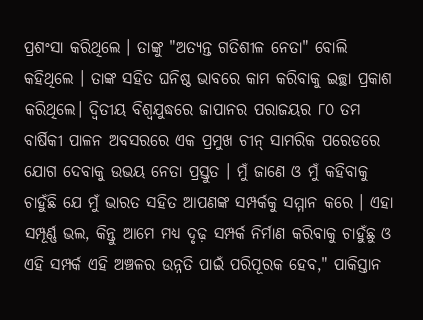ପ୍ରଶଂସା କରିଥିଲେ । ତାଙ୍କୁ "ଅତ୍ୟନ୍ତ ଗତିଶୀଳ ନେତା" ବୋଲି କହିଥିଲେ । ତାଙ୍କ ସହିତ ଘନିଷ୍ଠ ଭାବରେ କାମ କରିବାକୁ ଇଚ୍ଛା ପ୍ରକାଶ କରିଥିଲେ। ଦ୍ୱିତୀୟ ବିଶ୍ୱଯୁଦ୍ଧରେ ଜାପାନର ପରାଜୟର ୮୦ ତମ ବାର୍ଷିକୀ ପାଳନ ଅବସରରେ ଏକ ପ୍ରମୁଖ ଚୀନ୍ ସାମରିକ ପରେଡରେ ଯୋଗ ଦେବାକୁ ଉଭୟ ନେତା ପ୍ରସ୍ତୁତ । ମୁଁ ଜାଣେ ଓ ମୁଁ କହିବାକୁ ଚାହୁଁଛି ଯେ ମୁଁ ଭାରତ ସହିତ ଆପଣଙ୍କ ସମ୍ପର୍କକୁ ସମ୍ମାନ କରେ । ଏହା ସମ୍ପୂର୍ଣ୍ଣ ଭଲ, କିନ୍ତୁ ଆମେ ମଧ୍ୟ ଦୃଢ଼ ସମ୍ପର୍କ ନିର୍ମାଣ କରିବାକୁ ଚାହୁଁଛୁ ଓ ଏହି ସମ୍ପର୍କ ଏହି ଅଞ୍ଚଳର ଉନ୍ନତି ପାଇଁ ପରିପୂରକ ହେବ," ପାକିସ୍ତାନ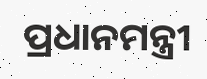ପ୍ରଧାନମନ୍ତ୍ରୀ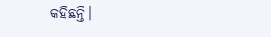କହିଛନ୍ତି।